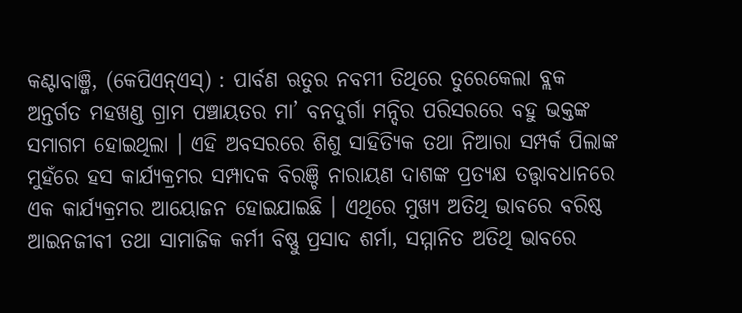କଣ୍ଟାବାଞ୍ଜି, (କେପିଏନ୍ଏସ୍) : ପାର୍ବଣ ଋତୁର ନବମୀ ତିଥିରେ ତୁରେକେଲା ବ୍ଲକ ଅନ୍ତର୍ଗତ ମହଖଣ୍ଡ ଗ୍ରାମ ପଞ୍ଚାୟତର ମା’ ବନଦୁର୍ଗା ମନ୍ଦିର ପରିସରରେ ବହୁ ଭକ୍ତଙ୍କ ସମାଗମ ହୋଇଥିଲା । ଏହି ଅବସରରେ ଶିଶୁ ସାହିତ୍ୟିକ ତଥା ନିଆରା ସମ୍ପର୍କ ପିଲାଙ୍କ ମୁହଁରେ ହସ କାର୍ଯ୍ୟକ୍ରମର ସମ୍ପାଦକ ବିରଞ୍ଚି ନାରାୟଣ ଦାଶଙ୍କ ପ୍ରତ୍ୟକ୍ଷ ତତ୍ତ୍ୱାବଧାନରେ ଏକ କାର୍ଯ୍ୟକ୍ରମର ଆୟୋଜନ ହୋଇଯାଇଛି । ଏଥିରେ ମୁଖ୍ୟ ଅତିଥି ଭାବରେ ବରିଷ୍ଠ ଆଇନଜୀବୀ ତଥା ସାମାଜିକ କର୍ମୀ ବିଷ୍ଣୁ ପ୍ରସାଦ ଶର୍ମା, ସମ୍ମାନିତ ଅତିଥି ଭାବରେ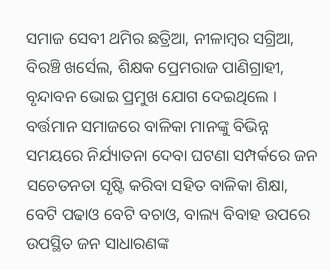ସମାଜ ସେବୀ ଥମିର ଛତ୍ରିଆ, ନୀଳାମ୍ବର ସଗ୍ରିଆ, ବିରଞ୍ଚି ଖର୍ସେଲ, ଶିକ୍ଷକ ପ୍ରେମରାଜ ପାଣିଗ୍ରାହୀ, ବୃନ୍ଦାବନ ଭୋଇ ପ୍ରମୁଖ ଯୋଗ ଦେଇଥିଲେ । ବର୍ତ୍ତମାନ ସମାଜରେ ବାଳିକା ମାନଙ୍କୁ ବିଭିନ୍ନ ସମୟରେ ନିର୍ଯ୍ୟାତନା ଦେବା ଘଟଣା ସମ୍ପର୍କରେ ଜନ ସଚେତନତା ସୃଷ୍ଟି କରିବା ସହିତ ବାଳିକା ଶିକ୍ଷା, ବେଟି ପଢାଓ ବେଟି ବଚାଓ, ବାଲ୍ୟ ବିବାହ ଉପରେ ଉପସ୍ଥିତ ଜନ ସାଧାରଣଙ୍କ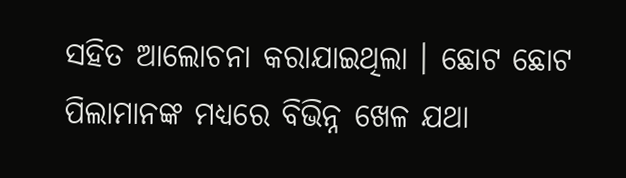ସହିତ ଆଲୋଚନା କରାଯାଇଥିଲା । ଛୋଟ ଛୋଟ ପିଲାମାନଙ୍କ ମଧ୍ୟରେ ବିଭିନ୍ନ ଖେଳ ଯଥା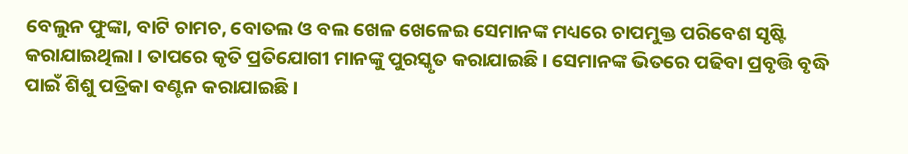ବେଲୁନ ଫୁଙ୍କା, ବାଟି ଚାମଚ, ବୋତଲ ଓ ବଲ ଖେଳ ଖେଳେଇ ସେମାନଙ୍କ ମଧ୍ୟରେ ଚାପମୁକ୍ତ ପରିବେଶ ସୃଷ୍ଟି କରାଯାଇଥିଲା । ତାପରେ କୃତି ପ୍ରତିଯୋଗୀ ମାନଙ୍କୁ ପୁରସ୍କୃତ କରାଯାଇଛି । ସେମାନଙ୍କ ଭିତରେ ପଢିବା ପ୍ରବୃତ୍ତି ବୃଦ୍ଧି ପାଇଁ ଶିଶୁ ପତ୍ରିକା ବଣ୍ଟନ କରାଯାଇଛି ।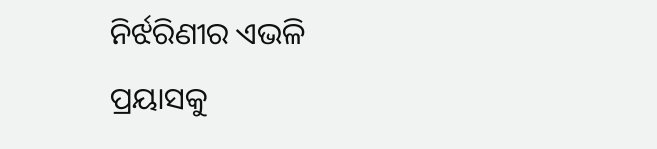ନିର୍ଝରିଣୀର ଏଭଳି ପ୍ରୟାସକୁ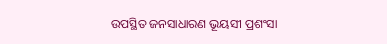ଉପସ୍ଥିତ ଜନସାଧାରଣ ଭୂୟସୀ ପ୍ରଶଂସା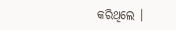କରିଥିଲେ ।